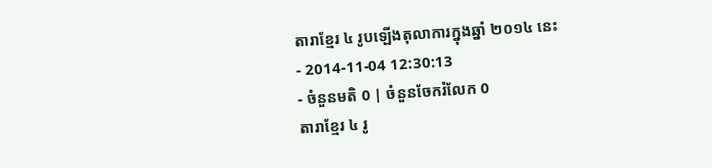តារាខ្មែរ ៤ រូបឡើងតុលាការក្នុងឆ្នាំ ២០១៤ នេះ
- 2014-11-04 12:30:13
- ចំនួនមតិ 0 | ចំនួនចែករំលែក 0
តារាខ្មែរ ៤ រូ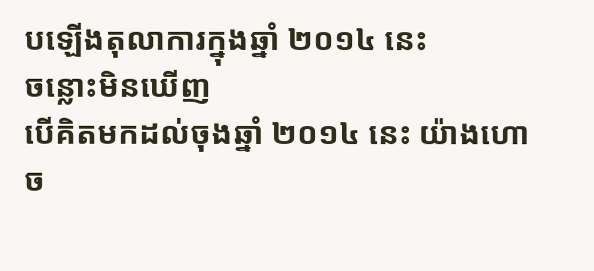បឡើងតុលាការក្នុងឆ្នាំ ២០១៤ នេះ
ចន្លោះមិនឃើញ
បើគិតមកដល់ចុងឆ្នាំ ២០១៤ នេះ យ៉ាងហោច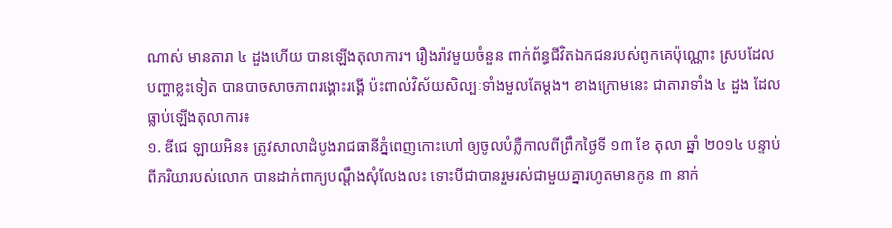ណាស់ មានតារា ៤ ដួងហើយ បានឡើងតុលាការ។ រឿងរ៉ាវមួយចំនួន ពាក់ព័ន្ធជីវិតឯកជនរបស់ពូកគេប៉ុណ្ណោះ ស្របដែលបញ្ហាខ្លះទៀត បានបាចសាចភាពរង្គោះរង្គើ ប៉ះពាល់វិស័យសិល្បៈទាំងមួលតែម្ដង។ ខាងក្រោមនេះ ជាតារាទាំង ៤ ដួង ដែលធ្លាប់ឡើងតុលាការ៖
១. ឌីជេ ឡាយអិន៖ ត្រូវសាលាដំបូងរាជធានីភ្នំពេញកោះហៅ ឲ្យចូលបំភ្លឺកាលពីព្រឹកថ្ងៃទី ១៣ ខែ តុលា ឆ្នាំ ២០១៤ បន្ទាប់ពីភរិយារបស់លោក បានដាក់ពាក្យបណ្ដឹងសុំលែងលះ ទោះបីជាបានរួមរស់ជាមួយគ្នារហូតមានកូន ៣ នាក់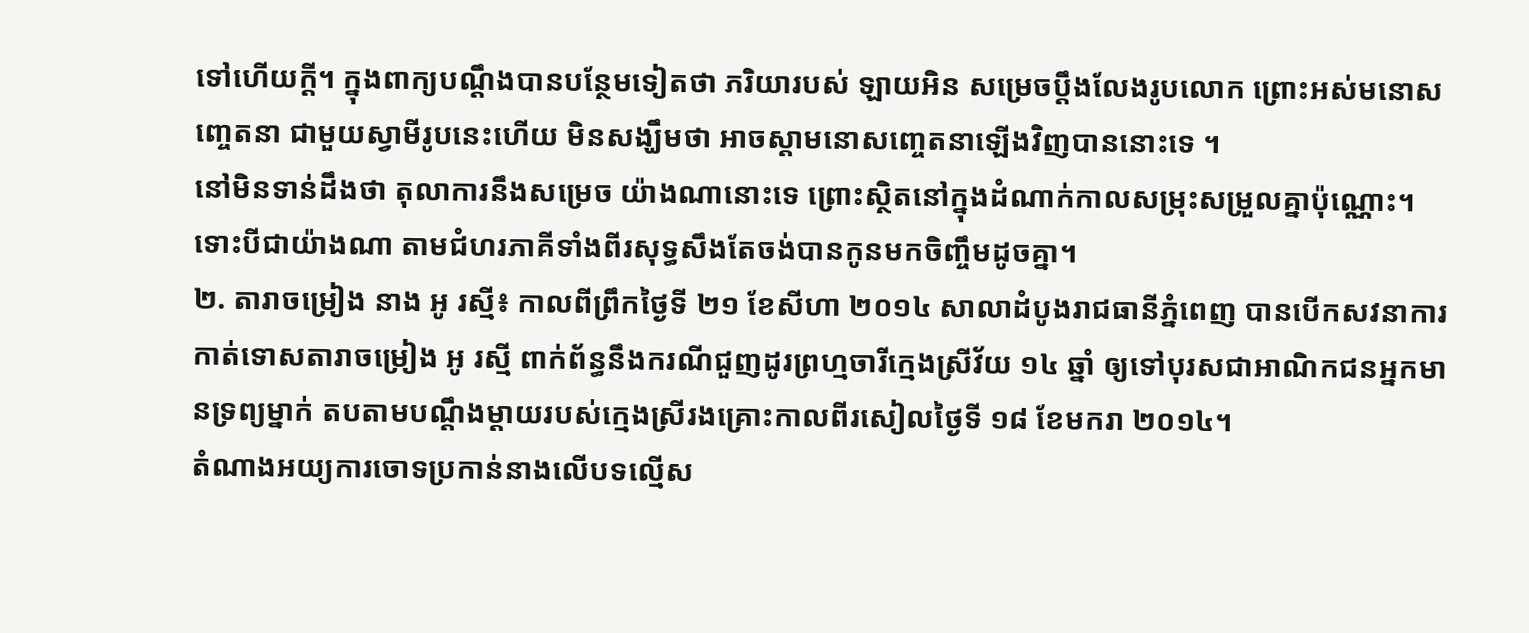ទៅហើយក្ដី។ ក្នុងពាក្យបណ្ដឹងបានបន្ថែមទៀតថា ភរិយារបស់ ឡាយអិន សម្រេចប្ដឹងលែងរូបលោក ព្រោះអស់មនោសញ្ចេតនា ជាមួយស្វាមីរូបនេះហើយ មិនសង្ឃឹមថា អាចស្តាមនោសញ្ចេតនាឡើងវិញបាននោះទេ ។
នៅមិនទាន់ដឹងថា តុលាការនឹងសម្រេច យ៉ាងណានោះទេ ព្រោះស្ថិតនៅក្នុងដំណាក់កាលសម្រុះសម្រួលគ្នាប៉ុណ្ណោះ។ ទោះបីជាយ៉ាងណា តាមជំហរភាគីទាំងពីរសុទ្ធសឹងតែចង់បានកូនមកចិញ្ចឹមដូចគ្នា។
២. តារាចម្រៀង នាង អូ រស្មី៖ កាលពីព្រឹកថ្ងៃទី ២១ ខែសីហា ២០១៤ សាលាដំបូងរាជធានីភ្នំពេញ បានបើកសវនាការកាត់ទោសតារាចម្រៀង អូ រស្មី ពាក់ព័ន្ធនឹងករណីជួញដូរព្រហ្មចារីក្មេងស្រីវ័យ ១៤ ឆ្នាំ ឲ្យទៅបុរសជាអាណិកជនអ្នកមានទ្រព្យម្នាក់ តបតាមបណ្ដឹងម្ដាយរបស់ក្មេងស្រីរងគ្រោះកាលពីរសៀលថ្ងៃទី ១៨ ខែមករា ២០១៤។
តំណាងអយ្យការចោទប្រកាន់នាងលើបទល្មើស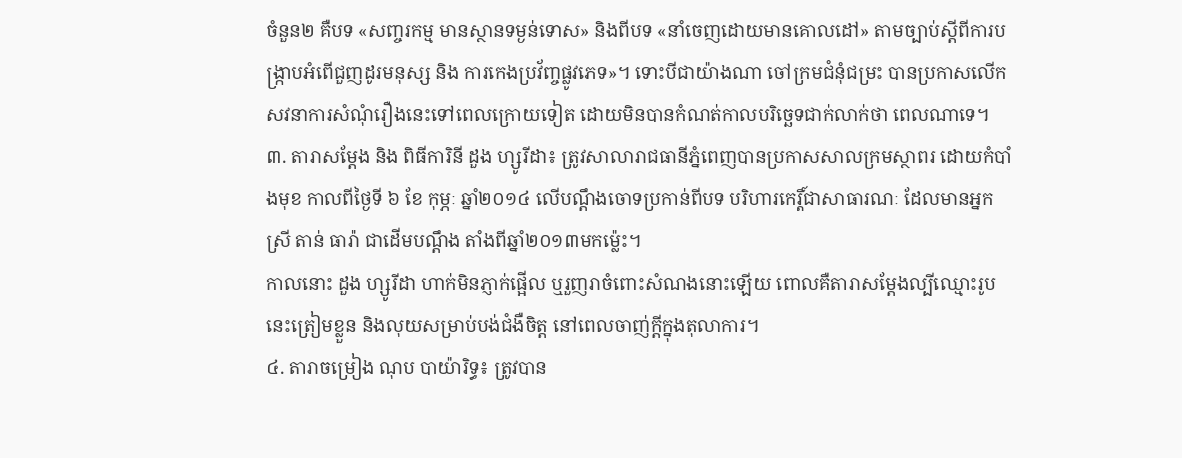ចំនួន២ គឺបទ «សញ្ចរកម្ម មានស្ថានទម្ងន់ទោស» និងពីបទ «នាំចេញដោយមានគោលដៅ» តាមច្បាប់ស្ដីពីការបង្ក្រាបអំពើជួញដូរមនុស្ស និង ការកេងប្រវ័ញ្ចផ្លូវភេទ»។ ទោះបីជាយ៉ាងណា ចៅក្រមជំនុំជម្រះ បានប្រកាសលើកសវនាការសំណុំរឿងនេះទៅពេលក្រោយទៀត ដោយមិនបានកំណត់កាលបរិច្ឆេទជាក់លាក់ថា ពេលណាទេ។
៣. តារាសម្ដែង និង ពិធីការិនី ដួង ហ្សូរីដា៖ ត្រូវសាលារាជធានីភ្នំពេញបានប្រកាសសាលក្រមស្ថាពរ ដោយកំបាំងមុខ កាលពីថ្ងៃទី ៦ ខែ កុម្ភៈ ឆ្នាំ២០១៤ លើបណ្ដឹងចោទប្រកាន់ពីបទ បរិហារកេរ្តិ៍ជាសាធារណៈ ដែលមានអ្នកស្រី តាន់ ធារ៉ា ជាដើមបណ្ដឹង តាំងពីឆ្នាំ២០១៣មកម្ល៉េះ។
កាលនោះ ដួង ហ្សូរីដា ហាក់មិនភ្ញាក់ផ្អើល ឬរួញរាចំពោះសំណងនោះឡើយ ពោលគឺតារាសម្ដែងល្បីឈ្មោះរូបនេះត្រៀមខ្លួន និងលុយសម្រាប់បង់ជំងឺចិត្ត នៅពេលចាញ់ក្ដីក្នុងតុលាការ។
៤. តារាចម្រៀង ណុប បាយ៉ារិទ្ធ៖ ត្រូវបាន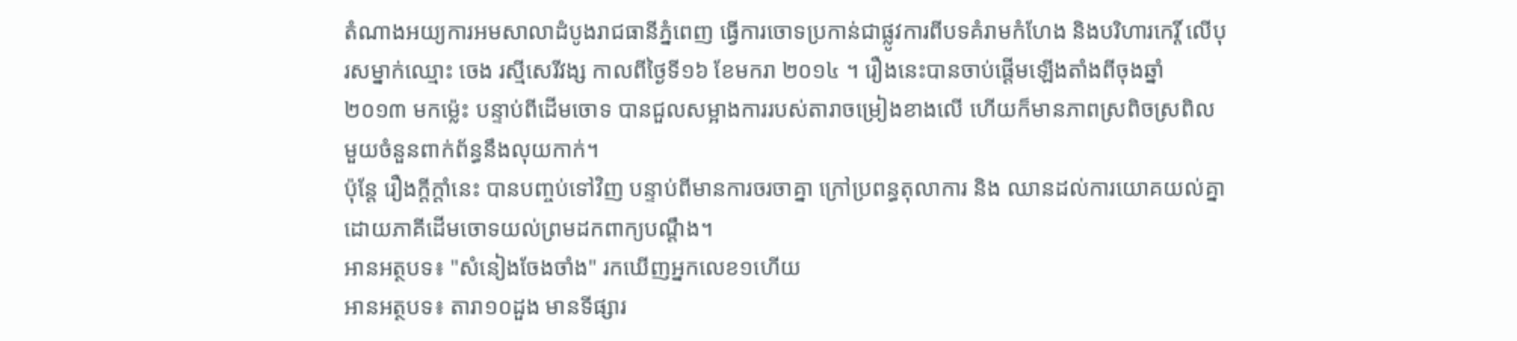តំណាងអយ្យការអមសាលាដំបូងរាជធានីភ្នំពេញ ធ្វើការចោទប្រកាន់ជាផ្លូវការពីបទគំរាមកំហែង និងបរិហារកេរ្តិ៍ លើបុរសម្នាក់ឈ្មោះ ចេង រស្មីសេរីវង្ស កាលពីថ្ងៃទី១៦ ខែមករា ២០១៤ ។ រឿងនេះបានចាប់ផ្ដើមឡើងតាំងពីចុងឆ្នាំ ២០១៣ មកម៉េ្លះ បន្ទាប់ពីដើមចោទ បានជួលសម្អាងការរបស់តារាចម្រៀងខាងលើ ហើយក៏មានភាពស្រពិចស្រពិលមួយចំនួនពាក់ព័ន្ធនឹងលុយកាក់។
ប៉ុន្តែ រឿងក្ដីក្ដាំនេះ បានបញ្ចប់ទៅវិញ បន្ទាប់ពីមានការចរចាគ្នា ក្រៅប្រពន្ធតុលាការ និង ឈានដល់ការយោគយល់គ្នា ដោយភាគីដើមចោទយល់ព្រមដកពាក្យបណ្ដឹង។
អានអត្ថបទ៖ "សំនៀងចែងចាំង" រកឃើញអ្នកលេខ១ហើយ
អានអត្ថបទ៖ តារា១០ដួង មានទីផ្សារ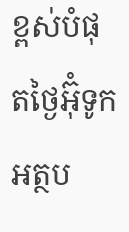ខ្ពស់បំផុតថ្ងៃអ៊ុំទូក
អត្ថប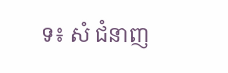ទ៖ សំ ជំនាញ